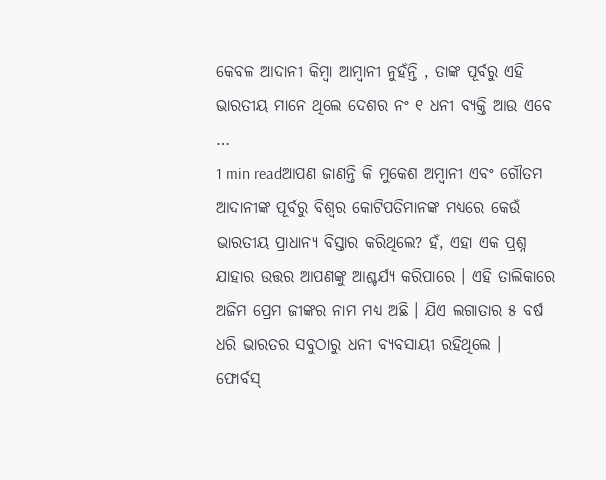କେବଳ ଆଦାନୀ କିମ୍ବା ଆମ୍ବାନୀ ନୁହଁନ୍ତି , ତାଙ୍କ ପୂର୍ବରୁ ଏହି ଭାରତୀୟ ମାନେ ଥିଲେ ଦେଶର ନଂ ୧ ଧନୀ ବ୍ୟକ୍ତି ଆଉ ଏବେ …
1 min readଆପଣ ଜାଣନ୍ତି କି ମୁକେଶ ଅମ୍ବାନୀ ଏବଂ ଗୌତମ ଆଦାନୀଙ୍କ ପୂର୍ବରୁ ବିଶ୍ୱର କୋଟିପତିମାନଙ୍କ ମଧ୍ୟରେ କେଉଁ ଭାରତୀୟ ପ୍ରାଧାନ୍ୟ ବିସ୍ତାର କରିଥିଲେ? ହଁ, ଏହା ଏକ ପ୍ରଶ୍ନ ଯାହାର ଉତ୍ତର ଆପଣଙ୍କୁ ଆଶ୍ଚର୍ଯ୍ୟ କରିପାରେ । ଏହି ତାଲିକାରେ ଅଜିମ ପ୍ରେମ ଜୀଙ୍କର ନାମ ମଧ୍ୟ ଅଛି । ଯିଏ ଲଗାତାର ୫ ବର୍ଷ ଧରି ଭାରତର ସବୁଠାରୁ ଧନୀ ବ୍ୟବସାୟୀ ରହିଥିଲେ ।
ଫୋର୍ବସ୍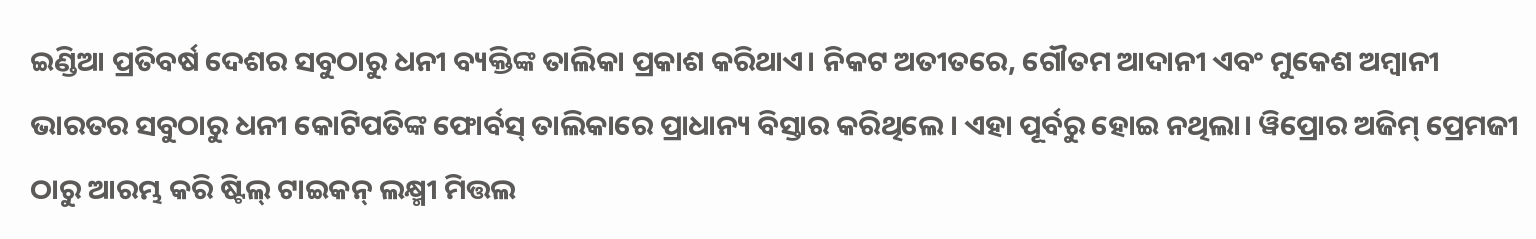ଇଣ୍ଡିଆ ପ୍ରତିବର୍ଷ ଦେଶର ସବୁଠାରୁ ଧନୀ ବ୍ୟକ୍ତିଙ୍କ ତାଲିକା ପ୍ରକାଶ କରିଥାଏ। ନିକଟ ଅତୀତରେ, ଗୌତମ ଆଦାନୀ ଏବଂ ମୁକେଶ ଅମ୍ବାନୀ ଭାରତର ସବୁଠାରୁ ଧନୀ କୋଟିପତିଙ୍କ ଫୋର୍ବସ୍ ତାଲିକାରେ ପ୍ରାଧାନ୍ୟ ବିସ୍ତାର କରିଥିଲେ । ଏହା ପୂର୍ବରୁ ହୋଇ ନଥିଲା। ୱିପ୍ରୋର ଅଜିମ୍ ପ୍ରେମଜୀ ଠାରୁ ଆରମ୍ଭ କରି ଷ୍ଟିଲ୍ ଟାଇକନ୍ ଲକ୍ଷ୍ମୀ ମିତ୍ତଲ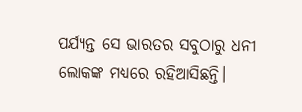ପର୍ଯ୍ୟନ୍ତ ସେ ଭାରତର ସବୁଠାରୁ ଧନୀ ଲୋକଙ୍କ ମଧ୍ୟରେ ରହିଆସିଛନ୍ତି।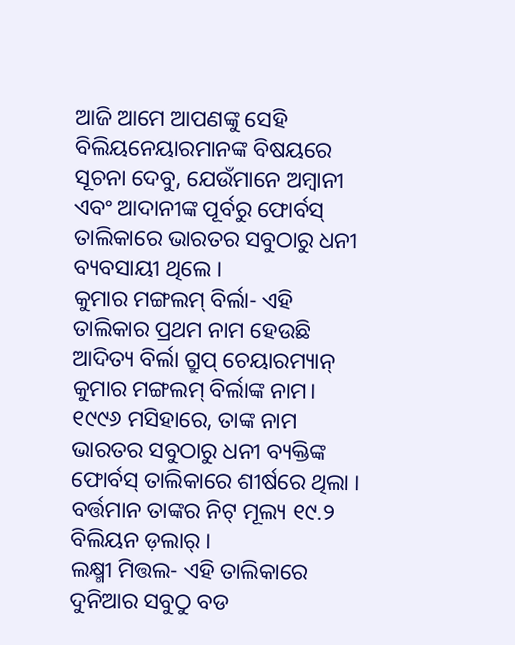ଆଜି ଆମେ ଆପଣଙ୍କୁ ସେହି ବିଲିୟନେୟାରମାନଙ୍କ ବିଷୟରେ ସୂଚନା ଦେବୁ, ଯେଉଁମାନେ ଅମ୍ବାନୀ ଏବଂ ଆଦାନୀଙ୍କ ପୂର୍ବରୁ ଫୋର୍ବସ୍ ତାଲିକାରେ ଭାରତର ସବୁଠାରୁ ଧନୀ ବ୍ୟବସାୟୀ ଥିଲେ ।
କୁମାର ମଙ୍ଗଲମ୍ ବିର୍ଲା- ଏହି ତାଲିକାର ପ୍ରଥମ ନାମ ହେଉଛି ଆଦିତ୍ୟ ବିର୍ଲା ଗ୍ରୁପ୍ ଚେୟାରମ୍ୟାନ୍ କୁମାର ମଙ୍ଗଲମ୍ ବିର୍ଲାଙ୍କ ନାମ। ୧୯୯୬ ମସିହାରେ, ତାଙ୍କ ନାମ ଭାରତର ସବୁଠାରୁ ଧନୀ ବ୍ୟକ୍ତିଙ୍କ ଫୋର୍ବସ୍ ତାଲିକାରେ ଶୀର୍ଷରେ ଥିଲା । ବର୍ତ୍ତମାନ ତାଙ୍କର ନିଟ୍ ମୂଲ୍ୟ ୧୯.୨ ବିଲିୟନ ଡ଼ଲାର୍ ।
ଲକ୍ଷ୍ମୀ ମିତ୍ତଲ- ଏହି ତାଲିକାରେ ଦୁନିଆର ସବୁଠୁ ବଡ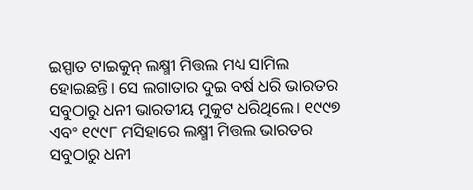ଇସ୍ପାତ ଟାଇକୁନ୍ ଲକ୍ଷ୍ମୀ ମିତ୍ତଲ ମଧ୍ୟ ସାମିଲ ହୋଇଛନ୍ତି। ସେ ଲଗାତାର ଦୁଇ ବର୍ଷ ଧରି ଭାରତର ସବୁଠାରୁ ଧନୀ ଭାରତୀୟ ମୁକୁଟ ଧରିଥିଲେ। ୧୯୯୭ ଏବଂ ୧୯୯୮ ମସିହାରେ ଲକ୍ଷ୍ମୀ ମିତ୍ତଲ ଭାରତର ସବୁଠାରୁ ଧନୀ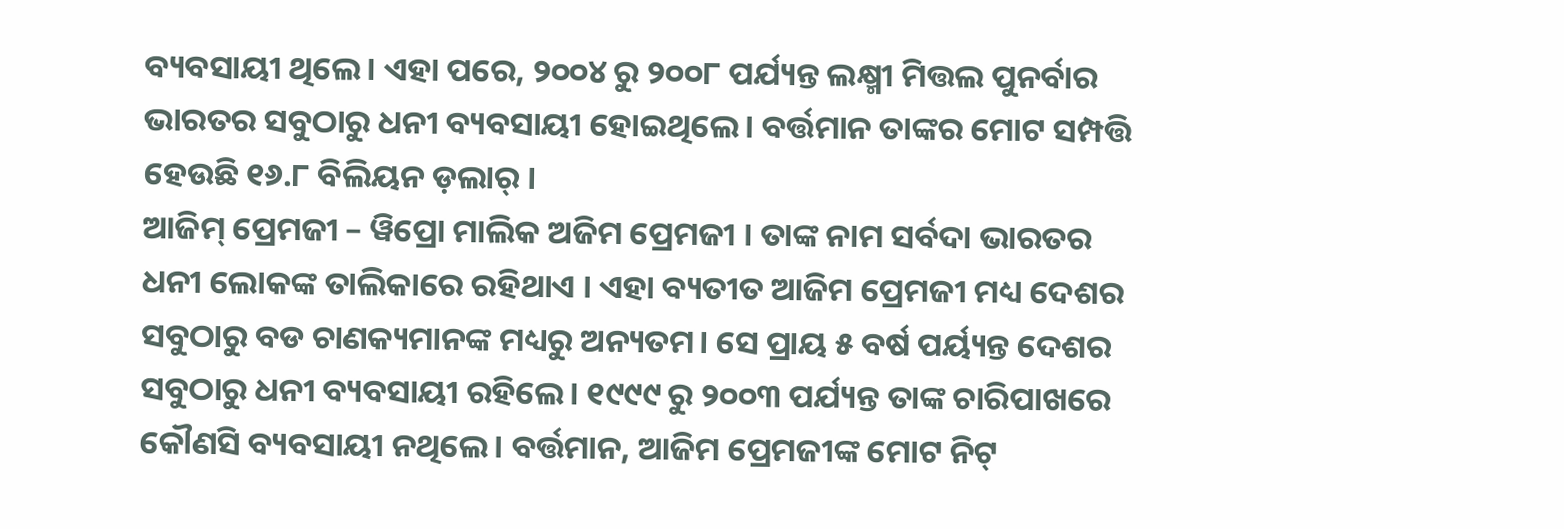ବ୍ୟବସାୟୀ ଥିଲେ। ଏହା ପରେ, ୨୦୦୪ ରୁ ୨୦୦୮ ପର୍ଯ୍ୟନ୍ତ ଲକ୍ଷ୍ମୀ ମିତ୍ତଲ ପୁନର୍ବାର ଭାରତର ସବୁଠାରୁ ଧନୀ ବ୍ୟବସାୟୀ ହୋଇଥିଲେ। ବର୍ତ୍ତମାନ ତାଙ୍କର ମୋଟ ସମ୍ପତ୍ତି ହେଉଛି ୧୬.୮ ବିଲିୟନ ଡ଼ଲାର୍ ।
ଆଜିମ୍ ପ୍ରେମଜୀ – ୱିପ୍ରୋ ମାଲିକ ଅଜିମ ପ୍ରେମଜୀ । ତାଙ୍କ ନାମ ସର୍ବଦା ଭାରତର ଧନୀ ଲୋକଙ୍କ ତାଲିକାରେ ରହିଥାଏ । ଏହା ବ୍ୟତୀତ ଆଜିମ ପ୍ରେମଜୀ ମଧ୍ୟ ଦେଶର ସବୁଠାରୁ ବଡ ଚାଣକ୍ୟମାନଙ୍କ ମଧ୍ୟରୁ ଅନ୍ୟତମ। ସେ ପ୍ରାୟ ୫ ବର୍ଷ ପର୍ୟ୍ୟନ୍ତ ଦେଶର ସବୁଠାରୁ ଧନୀ ବ୍ୟବସାୟୀ ରହିଲେ। ୧୯୯୯ ରୁ ୨୦୦୩ ପର୍ଯ୍ୟନ୍ତ ତାଙ୍କ ଚାରିପାଖରେ କୌଣସି ବ୍ୟବସାୟୀ ନଥିଲେ। ବର୍ତ୍ତମାନ, ଆଜିମ ପ୍ରେମଜୀଙ୍କ ମୋଟ ନିଟ୍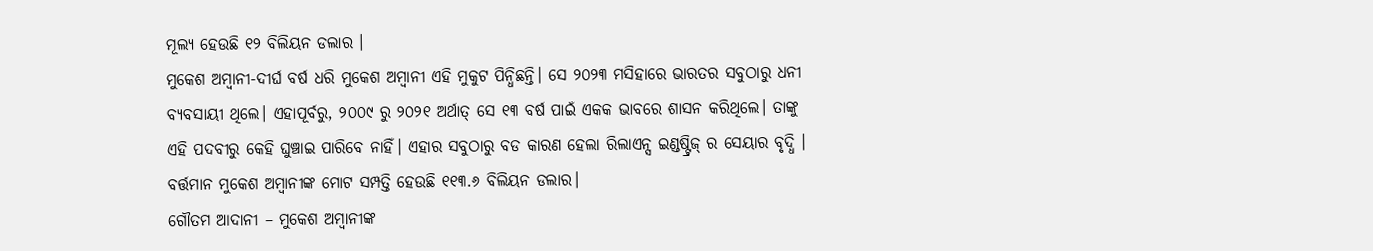ମୂଲ୍ୟ ହେଉଛି ୧୨ ବିଲିୟନ ଡଲାର ।
ମୁକେଶ ଅମ୍ବାନୀ-ଦୀର୍ଘ ବର୍ଷ ଧରି ମୁକେଶ ଅମ୍ବାନୀ ଏହି ମୁକୁଟ ପିନ୍ଧିଛନ୍ତି। ସେ ୨୦୨୩ ମସିହାରେ ଭାରତର ସବୁଠାରୁ ଧନୀ ବ୍ୟବସାୟୀ ଥିଲେ। ଏହାପୂର୍ବରୁ, ୨୦୦୯ ରୁ ୨୦୨୧ ଅର୍ଥାତ୍ ସେ ୧୩ ବର୍ଷ ପାଇଁ ଏକକ ଭାବରେ ଶାସନ କରିଥିଲେ। ତାଙ୍କୁ ଏହି ପଦବୀରୁ କେହି ଘୁଞ୍ଚାଇ ପାରିବେ ନାହିଁ। ଏହାର ସବୁଠାରୁ ବଡ କାରଣ ହେଲା ରିଲାଏନ୍ସ ଇଣ୍ଡଷ୍ଟ୍ରିଜ୍ ର ସେୟାର ବୃଦ୍ଧି । ବର୍ତ୍ତମାନ ମୁକେଶ ଅମ୍ବାନୀଙ୍କ ମୋଟ ସମ୍ପତ୍ତି ହେଉଛି ୧୧୩.୬ ବିଲିୟନ ଡଲାର।
ଗୌତମ ଆଦାନୀ – ମୁକେଶ ଅମ୍ବାନୀଙ୍କ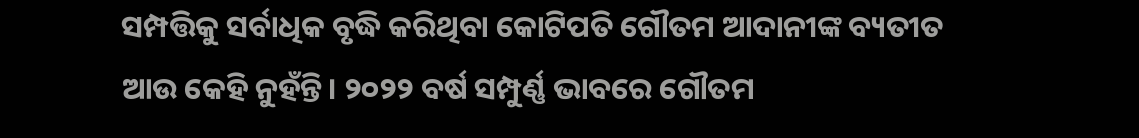ସମ୍ପତ୍ତିକୁ ସର୍ବାଧିକ ବୃଦ୍ଧି କରିଥିବା କୋଟିପତି ଗୌତମ ଆଦାନୀଙ୍କ ବ୍ୟତୀତ ଆଉ କେହି ନୁହଁନ୍ତି। ୨୦୨୨ ବର୍ଷ ସମ୍ପୁର୍ଣ୍ଣ ଭାବରେ ଗୌତମ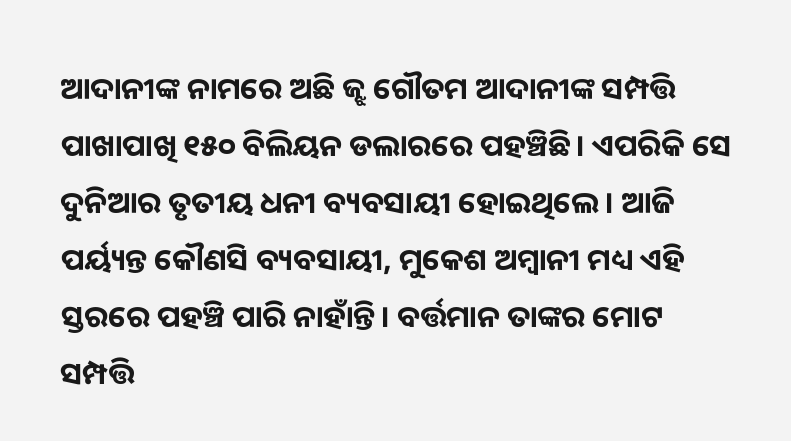ଆଦାନୀଙ୍କ ନାମରେ ଅଛି ଜ୍ଝ ଗୌତମ ଆଦାନୀଙ୍କ ସମ୍ପତ୍ତି ପାଖାପାଖି ୧୫୦ ବିଲିୟନ ଡଲାରରେ ପହଞ୍ଚିଛି। ଏପରିକି ସେ ଦୁନିଆର ତୃତୀୟ ଧନୀ ବ୍ୟବସାୟୀ ହୋଇଥିଲେ। ଆଜି ପର୍ୟ୍ୟନ୍ତ କୌଣସି ବ୍ୟବସାୟୀ, ମୁକେଶ ଅମ୍ବାନୀ ମଧ୍ୟ ଏହି ସ୍ତରରେ ପହଞ୍ଚି ପାରି ନାହାଁନ୍ତି। ବର୍ତ୍ତମାନ ତାଙ୍କର ମୋଟ ସମ୍ପତ୍ତି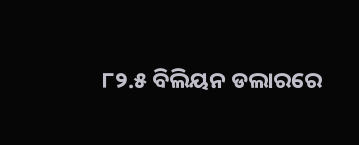୮୨.୫ ବିଲିୟନ ଡଲାରରେ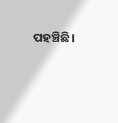ପହଞ୍ଚିଛି।